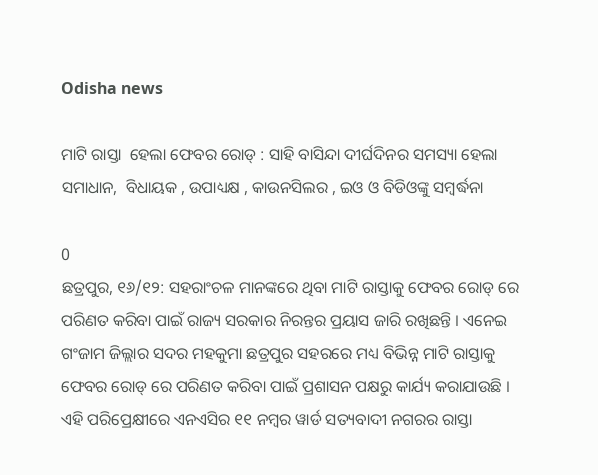Odisha news

ମାଟି ରାସ୍ତା  ହେଲା ଫେବର ରୋଡ୍ : ସାହି ବାସିନ୍ଦା ଦୀର୍ଘଦିନର ସମସ୍ୟା ହେଲା ସମାଧାନ,  ବିଧାୟକ , ଉପାଧ୍ୟକ୍ଷ , କାଉନସିଲର , ଇଓ ଓ ବିଡିଓଙ୍କୁ ସମ୍ବର୍ଦ୍ଧନା

0
ଛତ୍ରପୁର, ୧୬/୧୨: ସହରାଂଚଳ ମାନଙ୍କରେ ଥିବା ମାଟି ରାସ୍ତାକୁ ଫେବର ରୋଡ୍ ରେ ପରିଣତ କରିବା ପାଇଁ ରାଜ୍ୟ ସରକାର ନିରନ୍ତର ପ୍ରୟାସ ଜାରି ରଖିଛନ୍ତି । ଏନେଇ ଗଂଜାମ ଜିଲ୍ଲାର ସଦର ମହକୁମା ଛତ୍ରପୁର ସହରରେ ମଧ୍ୟ ବିଭିନ୍ନ ମାଟି ରାସ୍ତାକୁ ଫେବର ରୋଡ୍ ରେ ପରିଣତ କରିବା ପାଇଁ ପ୍ରଶାସନ ପକ୍ଷରୁ କାର୍ଯ୍ୟ କରାଯାଉଛି । ଏହି ପରିପ୍ରେକ୍ଷୀରେ ଏନଏସିର ୧୧ ନମ୍ବର ୱାର୍ଡ ସତ୍ୟବାଦୀ ନଗରର ରାସ୍ତା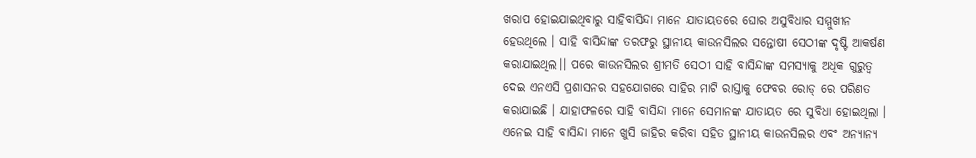ଖରାପ ହୋଇଯାଇଥିବାରୁ ସାହିବାସିନ୍ଦା ମାନେ ଯାତାୟତରେ ଘୋର ଅସୁବିଧାର ସମ୍ମୁଖୀନ ହେଉଥିଲେ । ସାହି ବାସିନ୍ଦାଙ୍କ ତରଫରୁ ସ୍ଥାନୀୟ କାଉନସିଲର ସନ୍ତୋଷୀ ସେଠୀଙ୍କ ଦୃଷ୍ଟି ଆକର୍ଷଣ କରାଯାଇଥିଲ।। ପରେ କାଉନସିଲର ଶ୍ରୀମତି ସେଠୀ ସାହି ବାସିନ୍ଦାଙ୍କ ସମସ୍ୟାକୁ ଅଧିକ ଗୁରୁତ୍ୱ ଦେଇ ଏନଏସି ପ୍ରଶାସନର ସହଯୋଗରେ ସାହିର ମାଟି ରାସ୍ତାକୁ ଫେବର ରୋଡ୍ ରେ ପରିଣତ କରାଯାଇଛି । ଯାହାଫଳରେ ସାହି ବାସିନ୍ଦା ମାନେ ସେମାନଙ୍କ ଯାତାୟତ ରେ ସୁବିଧା ହୋଇଥିଲା । ଏନେଇ ସାହି ବାସିନ୍ଦା ମାନେ ଖୁସି ଜାହିର କରିବା ସହିତ ସ୍ଥାନୀୟ କାଉନସିଲର ଏବଂ ଅନ୍ୟାନ୍ୟ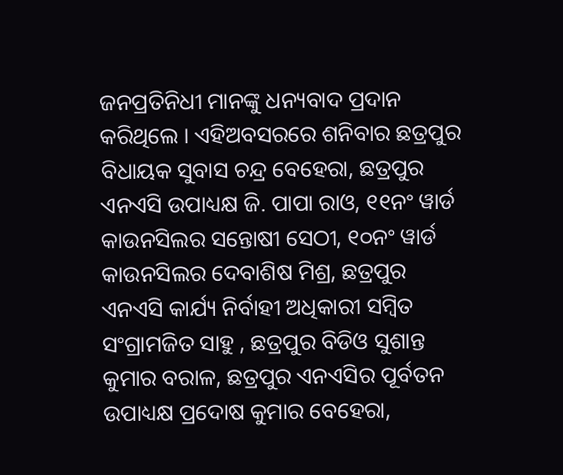ଜନପ୍ରତିନିଧୀ ମାନଙ୍କୁ ଧନ୍ୟବାଦ ପ୍ରଦାନ କରିଥିଲେ । ଏହିଅବସରରେ ଶନିବାର ଛତ୍ରପୁର ବିଧାୟକ ସୁବାସ ଚନ୍ଦ୍ର ବେହେରା, ଛତ୍ରପୁର ଏନଏସି ଉପାଧ୍ୟକ୍ଷ ଜି. ପାପା ରାଓ, ୧୧ନଂ ୱାର୍ଡ କାଉନସିଲର ସନ୍ତୋଷୀ ସେଠୀ, ୧୦ନଂ ୱାର୍ଡ କାଉନସିଲର ଦେବାଶିଷ ମିଶ୍ର, ଛତ୍ରପୁର ଏନଏସି କାର୍ଯ୍ୟ ନିର୍ବାହୀ ଅଧିକାରୀ ସମ୍ବିତ ସଂଗ୍ରାମଜିତ ସାହୁ , ଛତ୍ରପୁର ବିଡିଓ ସୁଶାନ୍ତ କୁମାର ବରାଳ, ଛତ୍ରପୁର ଏନଏସିର ପୂର୍ବତନ ଉପାଧ୍ୟକ୍ଷ ପ୍ରଦୋଷ କୁମାର ବେହେରା,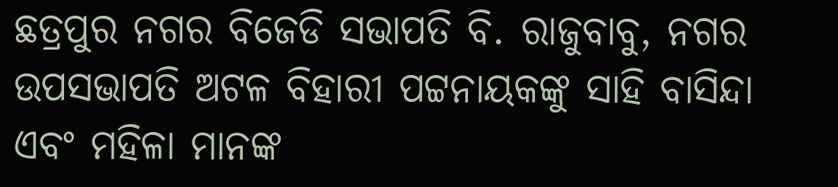ଛତ୍ରପୁର ନଗର ବିଜେଡି ସଭାପତି ବି. ରାଜୁବାବୁ, ନଗର ଉପସଭାପତି ଅଟଳ ବିହାରୀ ପଟ୍ଟନାୟକଙ୍କୁ ସାହି ବାସିନ୍ଦା ଏବଂ ମହିଳା ମାନଙ୍କ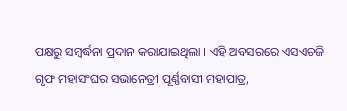ପକ୍ଷରୁ ସମ୍ବର୍ଦ୍ଧନା ପ୍ରଦାନ କରାଯାଇଥିଲା । ଏହି ଅବସରରେ ଏସଏଚଜି ଗୃଫ ମହାସଂଘର ସଭାନେତ୍ରୀ ପୂର୍ଣ୍ଣବାସୀ ମହାପାତ୍ର,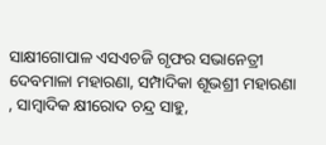ସାକ୍ଷୀଗୋପାଳ ଏସଏଚଜି ଗୃଫର ସଭାନେତ୍ରୀ ଦେବମାଳା ମହାରଣା, ସମ୍ପାଦିକା ଶୂଭଶ୍ରୀ ମହାରଣା , ସାମ୍ବାଦିକ କ୍ଷୀରୋଦ ଚନ୍ଦ୍ର ସାହୁ,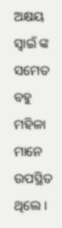ଅକ୍ଷୟ ସ୍ୱାଇଁ ଙ୍କ ସମେତ ବହୁ ମହିଳା ମାନେ ଉପସ୍ଥିତ ଥିଲେ ।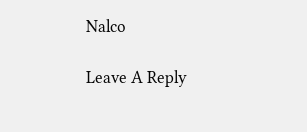Nalco

Leave A Reply